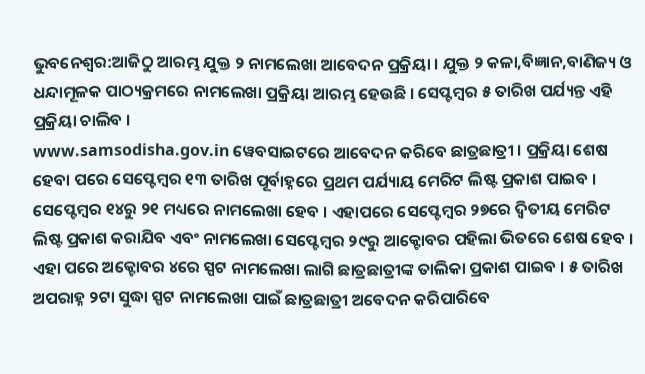ଭୁବନେଶ୍ବର:ଆଜିଠୁ ଆରମ୍ଭ ଯୁକ୍ତ ୨ ନାମଲେଖା ଆବେଦନ ପ୍ରକ୍ରିୟା । ଯୁକ୍ତ ୨ କଳା,ବିଜ୍ଞାନ,ବାଣିଜ୍ୟ ଓ ଧନ୍ଦାମୂଳକ ପାଠ୍ୟକ୍ରମରେ ନାମଲେଖା ପ୍ରକ୍ରିୟା ଆରମ୍ଭ ହେଉଛି । ସେପ୍ଟମ୍ବର ୫ ତାରିଖ ପର୍ଯ୍ୟନ୍ତ ଏହି ପ୍ରକ୍ରିୟା ଚାଲିବ ।
www.samsodisha.gov.in ୱେବସାଇଟରେ ଆବେଦନ କରିବେ ଛାତ୍ରଛାତ୍ରୀ । ପ୍ରକ୍ରିୟା ଶେଷ ହେବା ପରେ ସେପ୍ଟେମ୍ବର ୧୩ ତାରିଖ ପୂର୍ବାହ୍ନରେ ପ୍ରଥମ ପର୍ଯ୍ୟାୟ ମେରିଟ ଲିଷ୍ଟ ପ୍ରକାଶ ପାଇବ । ସେପ୍ଟେମ୍ବର ୧୪ରୁ ୨୧ ମଧ୍ୟରେ ନାମଲେଖା ହେବ । ଏହାପରେ ସେପ୍ଟେମ୍ବର ୨୭ରେ ଦ୍ବିତୀୟ ମେରିଟ ଲିଷ୍ଟ ପ୍ରକାଶ କରାଯିବ ଏବଂ ନାମଲେଖା ସେପ୍ଟେମ୍ବର ୨୯ରୁ ଆକ୍ଟୋବର ପହିଲା ଭିତରେ ଶେଷ ହେବ ।
ଏହା ପରେ ଅକ୍ଟୋବର ୪ରେ ସ୍ପଟ ନାମଲେଖା ଲାଗି ଛାତ୍ରଛାତ୍ରୀଙ୍କ ତାଲିକା ପ୍ରକାଶ ପାଇବ । ୫ ତାରିଖ ଅପରାହ୍ନ ୨ଟା ସୁଦ୍ଧା ସ୍ପଟ ନାମଲେଖା ପାଇଁ ଛାତ୍ରଛାତ୍ରୀ ଅବେଦନ କରିପାରିବେ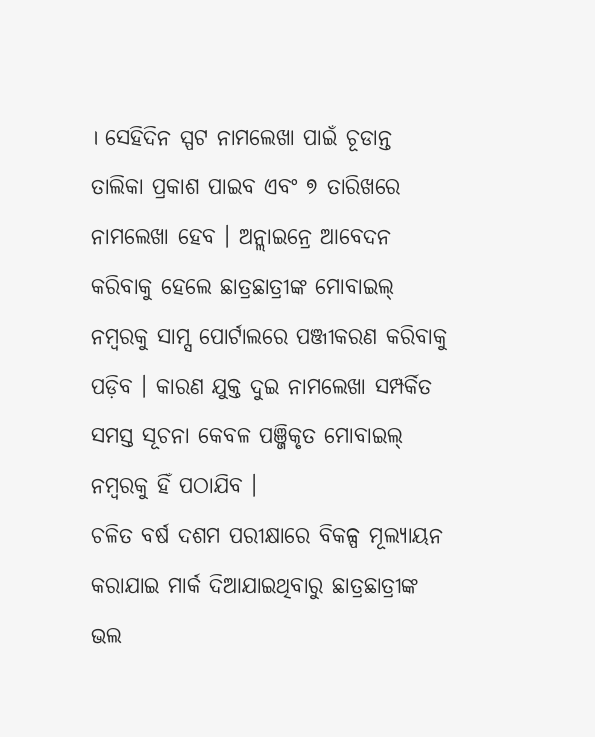। ସେହିଦିନ ସ୍ପଟ ନାମଲେଖା ପାଇଁ ଚୂଡାନ୍ତ ତାଲିକା ପ୍ରକାଶ ପାଇବ ଏବଂ ୭ ତାରିଖରେ ନାମଲେଖା ହେବ । ଅନ୍ଲାଇନ୍ରେ ଆବେଦନ କରିବାକୁ ହେଲେ ଛାତ୍ରଛାତ୍ରୀଙ୍କ ମୋବାଇଲ୍ ନମ୍ବରକୁ ସାମ୍ସ ପୋର୍ଟାଲରେ ପଞ୍ଜୀକରଣ କରିବାକୁ ପଡ଼ିବ । କାରଣ ଯୁକ୍ତ ଦୁଇ ନାମଲେଖା ସମ୍ପର୍କିତ ସମସ୍ତ ସୂଚନା କେବଳ ପଞ୍ଜିକୃତ ମୋବାଇଲ୍ ନମ୍ବରକୁ ହିଁ ପଠାଯିବ ।
ଚଳିତ ବର୍ଷ ଦଶମ ପରୀକ୍ଷାରେ ବିକଳ୍ପ ମୂଲ୍ୟାୟନ କରାଯାଇ ମାର୍କ ଦିଆଯାଇଥିବାରୁ ଛାତ୍ରଛାତ୍ରୀଙ୍କ ଭଲ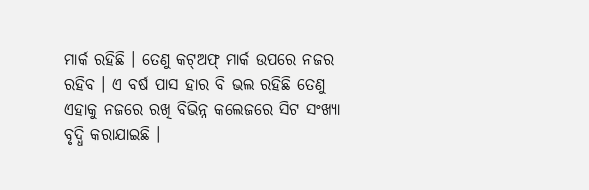ମାର୍କ ରହିଛି । ତେଣୁ କଟ୍ଅଫ୍ ମାର୍କ ଉପରେ ନଜର ରହିବ । ଏ ବର୍ଷ ପାସ ହାର ବି ଭଲ ରହିଛି ତେଣୁ ଏହାକୁ ନଜରେ ରଖି ବିଭିନ୍ନ କଲେଜରେ ସିଟ ସଂଖ୍ୟା ବୃଦ୍ଧି କରାଯାଇଛି ।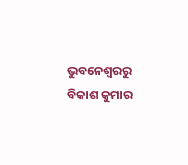ଭୁବନେଶ୍ବରରୁ ବିକାଶ କୁମାର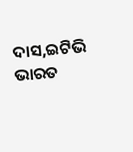ଦାସ,ଇଟିଭି ଭାରତ